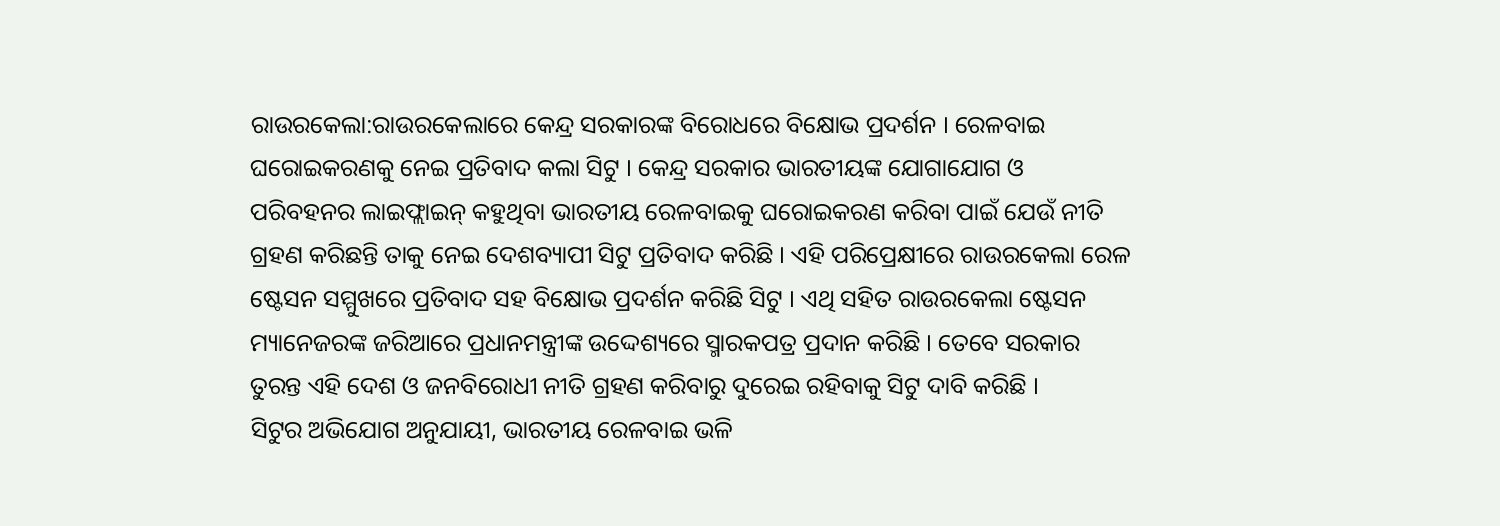ରାଉରକେଲା:ରାଉରକେଲାରେ କେନ୍ଦ୍ର ସରକାରଙ୍କ ବିରୋଧରେ ବିକ୍ଷୋଭ ପ୍ରଦର୍ଶନ । ରେଳବାଇ ଘରୋଇକରଣକୁ ନେଇ ପ୍ରତିବାଦ କଲା ସିଟୁ । କେନ୍ଦ୍ର ସରକାର ଭାରତୀୟଙ୍କ ଯୋଗାଯୋଗ ଓ ପରିବହନର ଲାଇଫ୍ଲାଇନ୍ କହୁଥିବା ଭାରତୀୟ ରେଳବାଇକୁ ଘରୋଇକରଣ କରିବା ପାଇଁ ଯେଉଁ ନୀତି ଗ୍ରହଣ କରିଛନ୍ତି ତାକୁ ନେଇ ଦେଶବ୍ୟାପୀ ସିଟୁ ପ୍ରତିବାଦ କରିଛି । ଏହି ପରିପ୍ରେକ୍ଷୀରେ ରାଉରକେଲା ରେଳ ଷ୍ଟେସନ ସମ୍ମୁଖରେ ପ୍ରତିବାଦ ସହ ବିକ୍ଷୋଭ ପ୍ରଦର୍ଶନ କରିଛି ସିଟୁ । ଏଥି ସହିତ ରାଉରକେଲା ଷ୍ଟେସନ ମ୍ୟାନେଜରଙ୍କ ଜରିଆରେ ପ୍ରଧାନମନ୍ତ୍ରୀଙ୍କ ଉଦ୍ଦେଶ୍ୟରେ ସ୍ମାରକପତ୍ର ପ୍ରଦାନ କରିଛି । ତେବେ ସରକାର ତୁରନ୍ତ ଏହି ଦେଶ ଓ ଜନବିରୋଧୀ ନୀତି ଗ୍ରହଣ କରିବାରୁ ଦୁରେଇ ରହିବାକୁ ସିଟୁ ଦାବି କରିଛି ।
ସିଟୁର ଅଭିଯୋଗ ଅନୁଯାୟୀ, ଭାରତୀୟ ରେଳବାଇ ଭଳି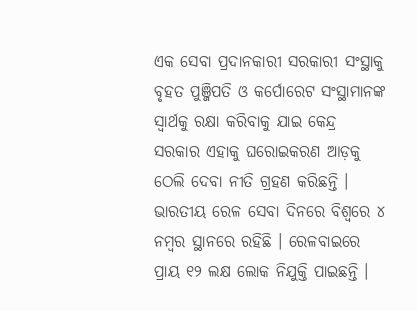ଏକ ସେବା ପ୍ରଦାନକାରୀ ସରକାରୀ ସଂସ୍ଥାକୁ ବୃହତ ପୁଞ୍ଜିପତି ଓ କର୍ପୋରେଟ ସଂସ୍ଥାମାନଙ୍କ ସ୍ବାର୍ଥକୁ ରକ୍ଷା କରିବାକୁ ଯାଇ କେନ୍ଦ୍ର ସରକାର ଏହାକୁ ଘରୋଇକରଣ ଆଡ଼କୁ ଠେଲି ଦେବା ନୀତି ଗ୍ରହଣ କରିଛନ୍ତି । ଭାରତୀୟ ରେଳ ସେବା ଦିନରେ ବିଶ୍ଵରେ ୪ ନମ୍ବର ସ୍ଥାନରେ ରହିଛି । ରେଳବାଇରେ ପ୍ରାୟ ୧୨ ଲକ୍ଷ ଲୋକ ନିଯୁକ୍ତି ପାଇଛନ୍ତି ।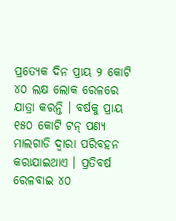ପ୍ରତ୍ୟେକ ଦିନ ପ୍ରାୟ ୨ କୋଟି ୪୦ ଲକ୍ଷ ଲୋକ ରେଳରେ ଯାତ୍ରା କରନ୍ତି । ବର୍ଷକୁ ପ୍ରାୟ ୧୫୦ କୋଟି ଟନ୍ ପଣ୍ୟ ମାଲଗାଡି ଦ୍ବାରା ପରିବହନ କରାଯାଇଥାଏ । ପ୍ରତିବର୍ଷ ରେଳବାଇ ୪୦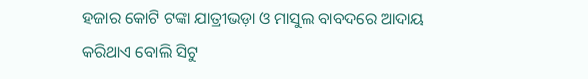ହଜାର କୋଟି ଟଙ୍କା ଯାତ୍ରୀଭଡ଼ା ଓ ମାସୁଲ ବାବଦରେ ଆଦାୟ କରିଥାଏ ବୋଲି ସିଟୁ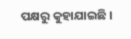ପକ୍ଷରୁ କୁହାଯାଇଛି ।